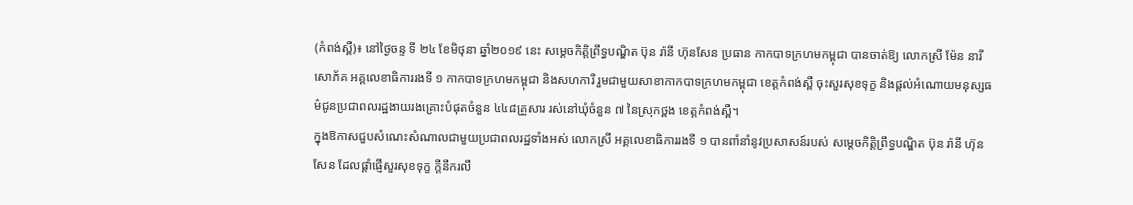(កំពង់ស្ពឺ)៖ នៅថ្ងៃចន្ទ ទី ២៤ ខែមិថុនា ឆ្នាំ២០១៩ នេះ សម្តេចកិត្តិព្រឹទ្ធបណ្ឌិត ប៊ុន រ៉ានី ហ៊ុនសែន ប្រធាន កាកបាទក្រហមកម្ពុជា បានចាត់ឱ្យ លោកស្រី ម៉ែន នារីសោភ័គ អគ្គលេខាធិការរងទី ១ កាកបាទក្រហមកម្ពុជា និងសហការី រួមជាមួយសាខាកាកបាទក្រហមកម្ពុជា ខេត្តកំពង់ស្ពឺ ចុះសួរសុខទុក្ខ និងផ្តល់អំណោយមនុស្សធម៌ជូនប្រជាពលរដ្ឋងាយរងគ្រោះបំផុតចំនួន ៤៤៨គ្រួសារ រស់នៅឃុំចំនួន ៧ នៃស្រុកថ្ពង ខេត្តកំពង់ស្ពឺ។
ក្នុងឱកាសជួបសំណេះសំណាលជាមួយប្រជាពលរដ្ឋទាំងអស់ លោកស្រី អគ្គលេខាធិការរងទី ១ បានពាំនាំនូវប្រសាសន៍របស់ សម្តេចកិត្តិព្រឹទ្ធបណ្ឌិត ប៊ុន រ៉ានី ហ៊ុនសែន ដែលផ្ដាំផ្ញើសួរសុខទុក្ខ ក្តីនឹករលឹ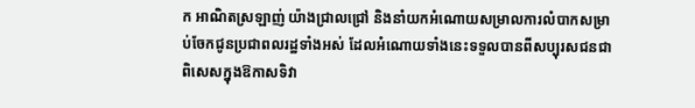ក អាណិតស្រឡាញ់ យ៉ាងជ្រាលជ្រៅ និងនាំយកអំណោយសម្រាលការលំបាកសម្រាប់ចែកជូនប្រជាពលរដ្ឋទាំងអស់ ដែលអំណោយទាំងនេះទទួលបានពីសប្បុរសជនជាពិសេសក្នុងឱកាសទិវា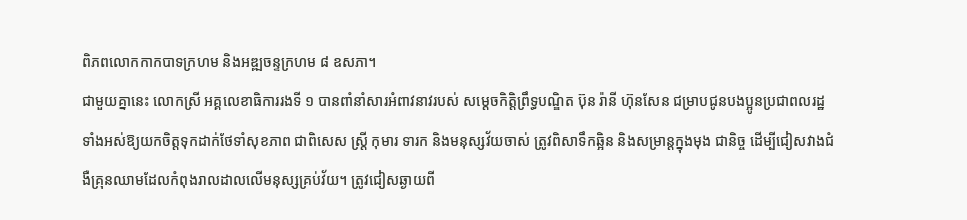ពិភពលោកកាកបាទក្រហម និងអឌ្ឍចន្ទក្រហម ៨ ឧសភា។
ជាមួយគ្នានេះ លោកស្រី អគ្គលេខាធិការរងទី ១ បានពាំនាំសារអំពាវនាវរបស់ សម្ដេចកិត្តិព្រឹទ្ធបណ្ឌិត ប៊ុន រ៉ានី ហ៊ុនសែន ជម្រាបជូនបងប្អូនប្រជាពលរដ្ឋទាំងអស់ឱ្យយកចិត្តទុកដាក់ថែទាំសុខភាព ជាពិសេស ស្ត្រី កុមារ ទារក និងមនុស្សវ័យចាស់ ត្រូវពិសាទឹកឆ្អិន និងសម្រាន្តក្នុងមុង ជានិច្ច ដេីម្បីជៀសវាងជំងឺគ្រុនឈាមដែលកំពុងរាលដាលលេីមនុស្សគ្រប់វ័យ។ ត្រូវជៀសឆ្ងាយពី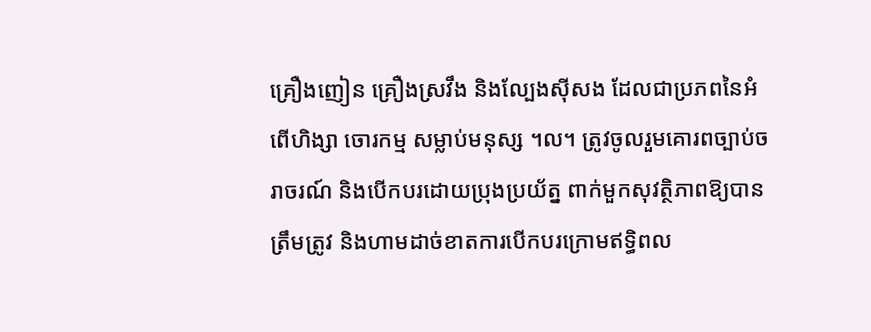គ្រឿងញៀន គ្រឿងស្រវឹង និងល្បែងស៊ីសង ដែលជាប្រភពនៃអំពេីហិង្សា ចោរកម្ម សម្លាប់មនុស្ស ។ល។ ត្រូវចូលរួមគោរពច្បាប់ចរាចរណ៍ និងបេីកបរដោយប្រុងប្រយ័ត្ន ពាក់មួកសុវត្ថិភាពឱ្យបានត្រឹមត្រូវ និងហាមដាច់ខាតការបេីកបរក្រោមឥទ្ធិពល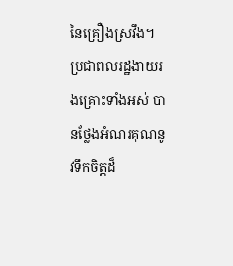នៃគ្រឿងស្រវឹង។
ប្រជាពលរដ្ឋងាយរងគ្រោះទាំងអស់ បានថ្លែងអំណរគុណនូវទឹកចិត្តដ៏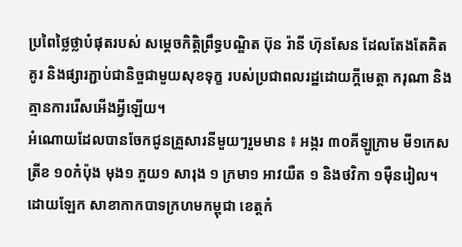ប្រពៃថ្លៃថ្លាបំផុតរបស់ សម្ដេចកិត្តិព្រឹទ្ធបណ្ឌិត ប៊ុន រ៉ានី ហ៊ុនសែន ដែលតែងតែគិតគូរ និងផ្សារភ្ជាប់ជានិច្ចជាមួយសុខទុក្ខ របស់ប្រជាពលរដ្ឋដោយក្តីមេត្តា ករុណា និងគ្មានការរេីសអេីងអ្វីឡេីយ។
អំណោយដែលបានចែកជូនគ្រួសារនីមួយៗរួមមាន ៖ អង្ករ ៣០គីឡូក្រាម មី១កេស ត្រីខ ១០កំប៉ុង មុង១ ភួយ១ សារុង ១ ក្រមា១ អាវយឺត ១ និងថវិកា ១ម៉ឺនរៀល។ ដោយឡែក សាខាកាកបាទក្រហមកម្ពុជា ខេត្តកំ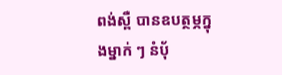ពង់ស្ពឺ បានឧបត្ថម្ភក្នុងម្នាក់ ៗ នំប៉័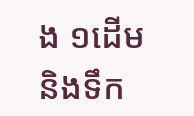ង ១ដេីម និងទឹក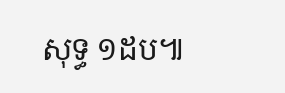សុទ្ធ ១ដប៕